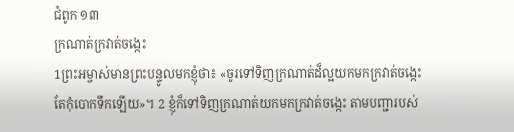ជំពូក ១៣
ក្រណាត់ក្រវាត់ចង្កេះ
1ព្រះអម្ចាស់មានព្រះបន្ទូលមកខ្ញុំថា៖ «ចូរទៅទិញក្រណាត់ដ៏ល្អយកមកក្រវាត់ចង្កេះ តែកុំបោកទឹកឡើយ»។ 2 ខ្ញុំក៏ទៅទិញក្រណាត់យកមកក្រវាត់ចង្កេះ តាមបញ្ជារបស់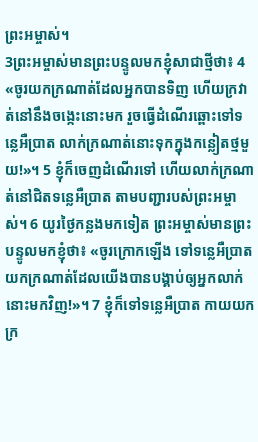ព្រះអម្ចាស់។
3ព្រះអម្ចាស់មានព្រះបន្ទូលមកខ្ញុំសាជាថ្មីថា៖ 4 «ចូរយកក្រណាត់ដែលអ្នកបានទិញ ហើយក្រវាត់នៅនឹងចង្កេះនោះមក រួចធ្វើដំណើរឆ្ពោះទៅទន្លេអឺប្រាត លាក់ក្រណាត់នោះទុកក្នុងកន្លៀតថ្មមួយ!»។ 5 ខ្ញុំក៏ចេញដំណើរទៅ ហើយលាក់ក្រណាត់នៅជិតទន្លេអឺប្រាត តាមបញ្ជារបស់ព្រះអម្ចាស់។ 6 យូរថ្ងៃកន្លងមកទៀត ព្រះអម្ចាស់មានព្រះបន្ទូលមកខ្ញុំថា៖ «ចូរក្រោកឡើង ទៅទន្លេអឺប្រាតយកក្រណាត់ដែលយើងបានបង្គាប់ឲ្យអ្នកលាក់នោះមកវិញ!»។ 7 ខ្ញុំក៏ទៅទន្លេអឺប្រាត កាយយកក្រ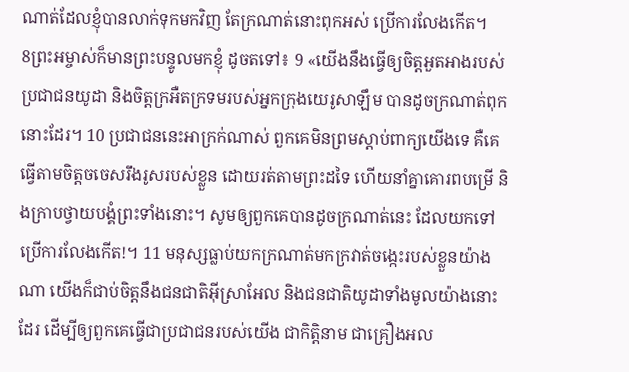ណាត់ដែលខ្ញុំបានលាក់ទុកមកវិញ តែក្រណាត់នោះពុកអស់ ប្រើការលែងកើត។
8ព្រះអម្ចាស់ក៏មានព្រះបន្ទូលមកខ្ញុំ ដូចតទៅ៖ 9 «យើងនឹងធ្វើឲ្យចិត្តអួតអាងរបស់ប្រជាជនយូដា និងចិត្តក្រអឺតក្រទមរបស់អ្នកក្រុងយេរូសាឡឹម បានដូចក្រណាត់ពុកនោះដែរ។ 10 ប្រជាជននេះអាក្រក់ណាស់ ពួកគេមិនព្រមស្ដាប់ពាក្យយើងទេ គឺគេធ្វើតាមចិត្តចចេសរឹងរូសរបស់ខ្លួន ដោយរត់តាមព្រះដទៃ ហើយនាំគ្នាគោរពបម្រើ និងក្រាបថ្វាយបង្គំព្រះទាំងនោះ។ សូមឲ្យពួកគេបានដូចក្រណាត់នេះ ដែលយកទៅប្រើការលែងកើត!។ 11 មនុស្សធ្លាប់យកក្រណាត់មកក្រវាត់ចង្កេះរបស់ខ្លួនយ៉ាងណា យើងក៏ជាប់ចិត្តនឹងជនជាតិអ៊ីស្រាអែល និងជនជាតិយូដាទាំងមូលយ៉ាងនោះដែរ ដើម្បីឲ្យពួកគេធ្វើជាប្រជាជនរបស់យើង ជាកិត្តិនាម ជាគ្រឿងអល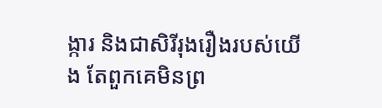ង្ការ និងជាសិរីរុងរឿងរបស់យើង តែពួកគេមិនព្រ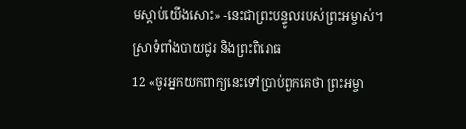មស្ដាប់យើងសោះ» -នេះជាព្រះបន្ទូលរបស់ព្រះអម្ចាស់។
ស្រាទំពាំងបាយជូរ និងព្រះពិរោធ
12 «ចូរអ្នកយកពាក្យនេះទៅប្រាប់ពួកគេថា ព្រះអម្ចា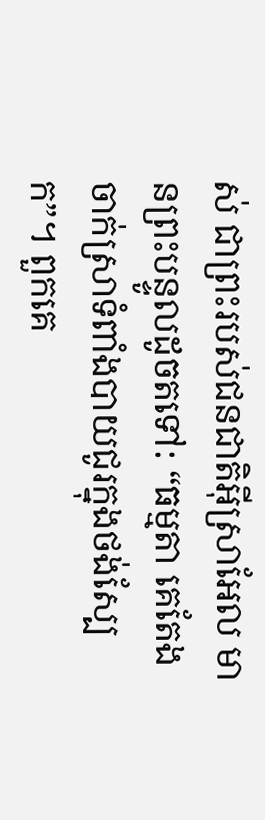ស់ ជាព្រះរបស់ជនជាតិអ៊ីស្រាអែល មានព្រះបន្ទូលដូចតទៅ: “ធម្មតា គេតែងចាក់ស្រាទំពាំងបាយជូរក្នុងថង់ស្បែក”។ ពួកគេ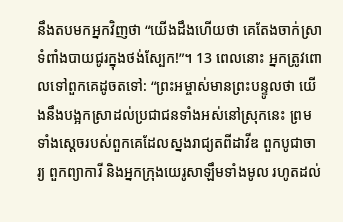នឹងតបមកអ្នកវិញថា “យើងដឹងហើយថា គេតែងចាក់ស្រាទំពាំងបាយជូរក្នុងថង់ស្បែក!”។ 13 ពេលនោះ អ្នកត្រូវពោលទៅពួកគេដូចតទៅ: “ព្រះអម្ចាស់មានព្រះបន្ទូលថា យើងនឹងបង្អកស្រាដល់ប្រជាជនទាំងអស់នៅស្រុកនេះ ព្រមទាំងស្តេចរបស់ពួកគេដែលស្នងរាជ្យតពីដាវីឌ ពួកបូជាចារ្យ ពួកព្យាការី និងអ្នកក្រុងយេរូសាឡឹមទាំងមូល រហូតដល់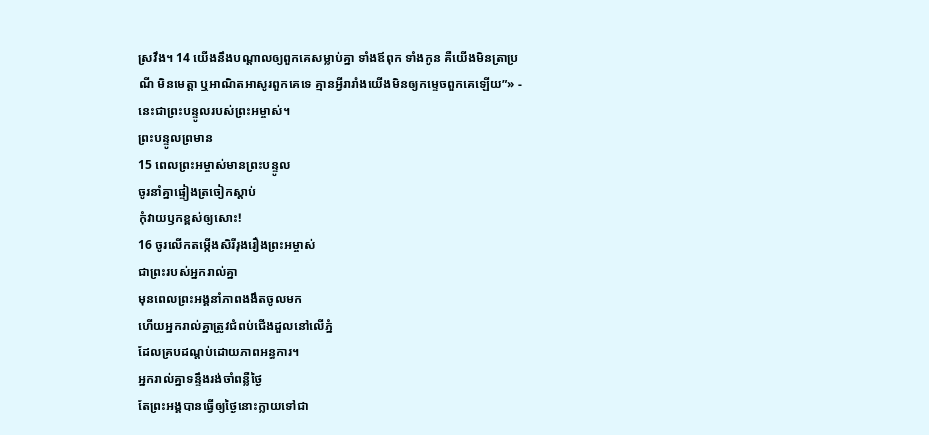ស្រវឹង។ 14 យើងនឹងបណ្តាលឲ្យពួកគេសម្លាប់គ្នា ទាំងឪពុក ទាំងកូន គឺយើងមិនត្រាប្រណី មិនមេត្តា ឬអាណិតអាសូរពួកគេទេ គ្មានអ្វីរារាំងយើងមិនឲ្យកម្ទេចពួកគេឡើយ”» - នេះជាព្រះបន្ទូលរបស់ព្រះអម្ចាស់។
ព្រះបន្ទូលព្រមាន
15 ពេលព្រះអម្ចាស់មានព្រះបន្ទូល
ចូរនាំគ្នាផ្ទៀងត្រចៀកស្ដាប់
កុំវាយឫកខ្ពស់ឲ្យសោះ!
16 ចូរលើកតម្កើងសិរីរុងរឿងព្រះអម្ចាស់
ជាព្រះរបស់អ្នករាល់គ្នា
មុនពេលព្រះអង្គនាំភាពងងឹតចូលមក
ហើយអ្នករាល់គ្នាត្រូវជំពប់ជើងដួលនៅលើភ្នំ
ដែលគ្របដណ្តប់ដោយភាពអន្ធការ។
អ្នករាល់គ្នាទន្ទឹងរង់ចាំពន្លឺថ្ងៃ
តែព្រះអង្គបានធ្វើឲ្យថ្ងៃនោះក្លាយទៅជា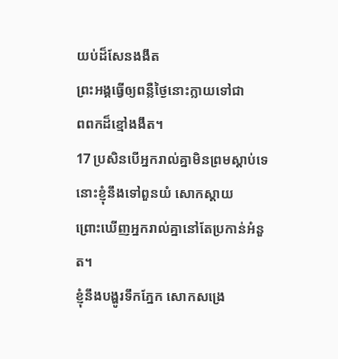យប់ដ៏សែនងងឹត
ព្រះអង្គធ្វើឲ្យពន្លឺថ្ងៃនោះក្លាយទៅជា
ពពកដ៏ខ្មៅងងឹត។
17 ប្រសិនបើអ្នករាល់គ្នាមិនព្រមស្ដាប់ទេ
នោះខ្ញុំនឹងទៅពួនយំ សោកស្តាយ
ព្រោះឃើញអ្នករាល់គ្នានៅតែប្រកាន់អំនួត។
ខ្ញុំនឹងបង្ហូរទឹកភ្នែក សោកសង្រេ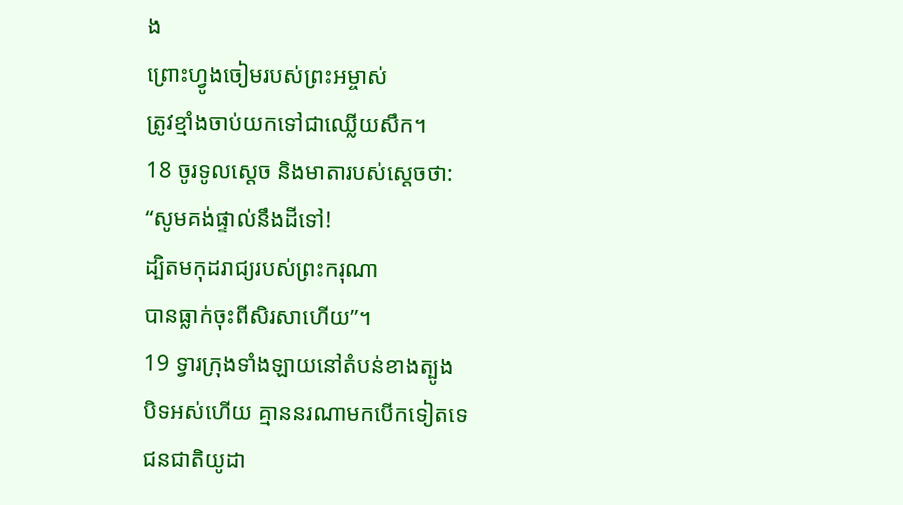ង
ព្រោះហ្វូងចៀមរបស់ព្រះអម្ចាស់
ត្រូវខ្មាំងចាប់យកទៅជាឈ្លើយសឹក។
18 ចូរទូលស្តេច និងមាតារបស់ស្តេចថា:
“សូមគង់ផ្ទាល់នឹងដីទៅ!
ដ្បិតមកុដរាជ្យរបស់ព្រះករុណា
បានធ្លាក់ចុះពីសិរសាហើយ”។
19 ទ្វារក្រុងទាំងឡាយនៅតំបន់ខាងត្បូង
បិទអស់ហើយ គ្មាននរណាមកបើកទៀតទេ
ជនជាតិយូដា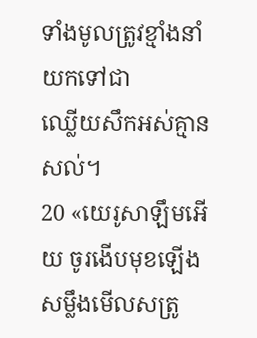ទាំងមូលត្រូវខ្មាំងនាំយកទៅជា
ឈ្លើយសឹកអស់គ្មានសល់។
20 «យេរូសាឡឹមអើយ ចូរងើបមុខឡើង
សម្លឹងមើលសត្រូ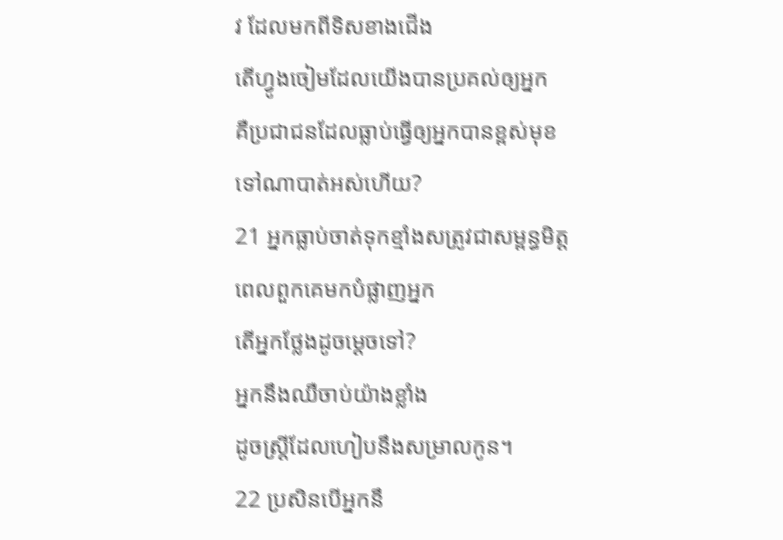វ ដែលមកពីទិសខាងជើង
តើហ្វូងចៀមដែលយើងបានប្រគល់ឲ្យអ្នក
គឺប្រជាជនដែលធ្លាប់ធ្វើឲ្យអ្នកបានខ្ពស់មុខ
ទៅណាបាត់អស់ហើយ?
21 អ្នកធ្លាប់ចាត់ទុកខ្មាំងសត្រូវជាសម្ពន្ធមិត្ត
ពេលពួកគេមកបំផ្លាញអ្នក
តើអ្នកថ្លែងដូចម្ដេចទៅ?
អ្នកនឹងឈឺចាប់យ៉ាងខ្លាំង
ដូចស្ត្រីដែលហៀបនឹងសម្រាលកូន។
22 ប្រសិនបើអ្នកនឹ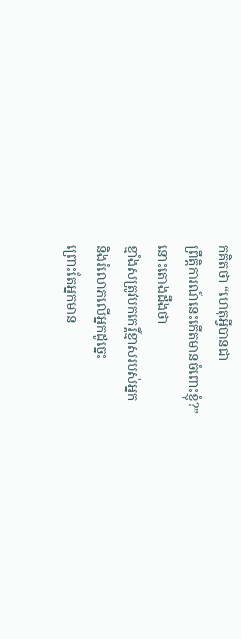កគិតថា “ហេតុអ្វីបានជា
ព្រឹត្តិការណ៍នេះកើតមានចំពោះខ្ញុំ?”
នោះតោងដឹងថា
ខ្មាំងសត្រូវបកកេរ្ដិ៍ខ្មាសរបស់អ្នក
និងរំលោភលើអ្នកដូច្នេះ
ព្រោះតែអ្នកមាន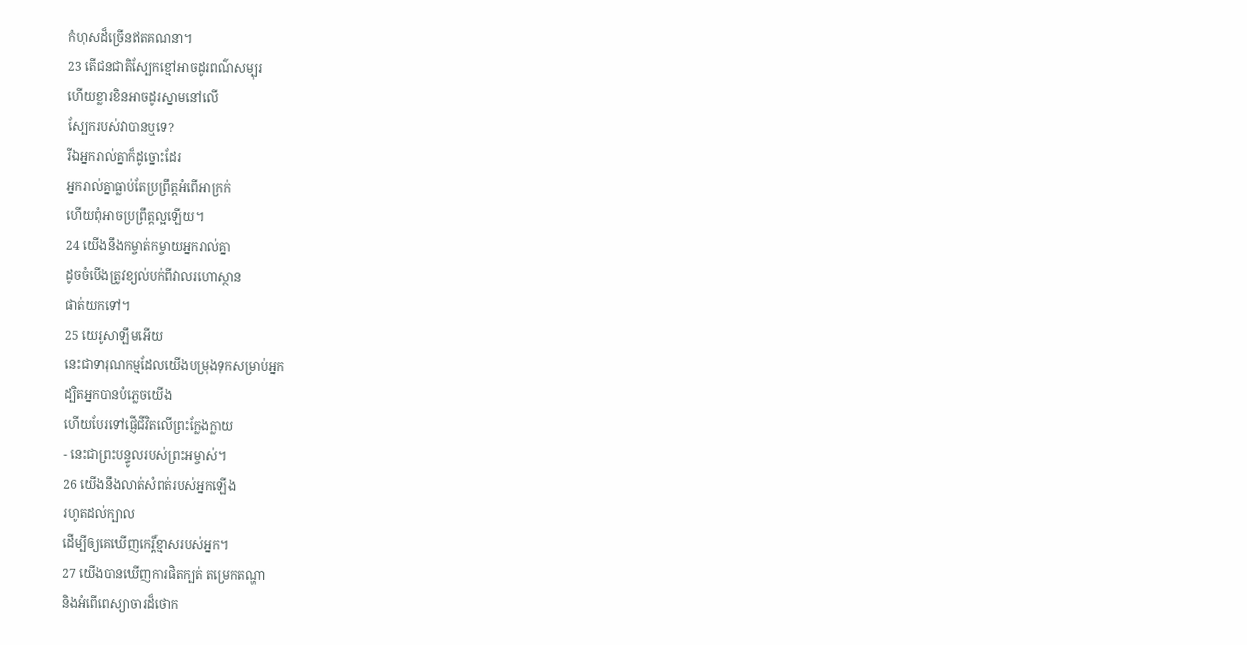កំហុសដ៏ច្រើនឥតគណនា។
23 តើជនជាតិស្បែកខ្មៅអាចដូរពណ៌សម្បុរ
ហើយខ្លារខិនអាចដូរស្នាមនៅលើ
ស្បែករបស់វាបានឬទេ?
រីឯអ្នករាល់គ្នាក៏ដូច្នោះដែរ
អ្នករាល់គ្នាធ្លាប់តែប្រព្រឹត្តអំពើអាក្រក់
ហើយពុំអាចប្រព្រឹត្តល្អឡើយ។
24 យើងនឹងកម្ចាត់កម្ចាយអ្នករាល់គ្នា
ដូចចំបើងត្រូវខ្យល់បក់ពីវាលរហោស្ថាន
ផាត់យកទៅ។
25 យេរូសាឡឹមអើយ
នេះជាទារុណកម្មដែលយើងបម្រុងទុកសម្រាប់អ្នក
ដ្បិតអ្នកបានបំភ្លេចយើង
ហើយបែរទៅផ្ញើជីវិតលើព្រះក្លែងក្លាយ
- នេះជាព្រះបន្ទូលរបស់ព្រះអម្ចាស់។
26 យើងនឹងលាត់សំពត់របស់អ្នកឡើង
រហូតដល់ក្បាល
ដើម្បីឲ្យគេឃើញកេរ្ដិ៍ខ្មាសរបស់អ្នក។
27 យើងបានឃើញការផិតក្បត់ តម្រេកតណ្ហា
និងអំពើពេស្យាចារដ៏ថោក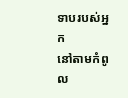ទាបរបស់អ្នក
នៅតាមកំពូល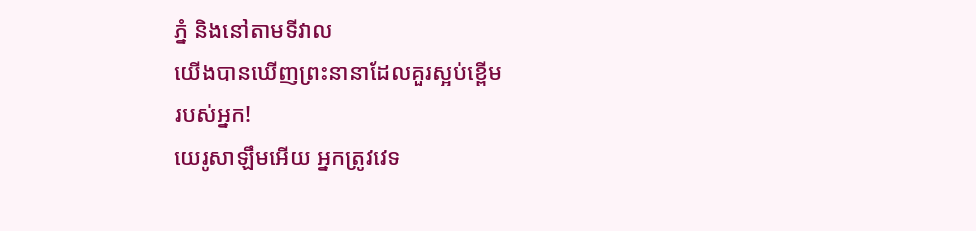ភ្នំ និងនៅតាមទីវាល
យើងបានឃើញព្រះនានាដែលគួរស្អប់ខ្ពើម
របស់អ្នក!
យេរូសាឡឹមអើយ អ្នកត្រូវវេទ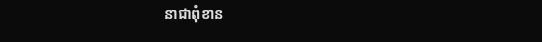នាជាពុំខាន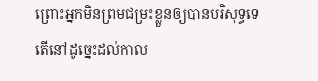ព្រោះអ្នកមិនព្រមជម្រះខ្លួនឲ្យបានបរិសុទ្ធទេ
តើនៅដូច្នេះដល់កាល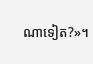ណាទៀត?»។